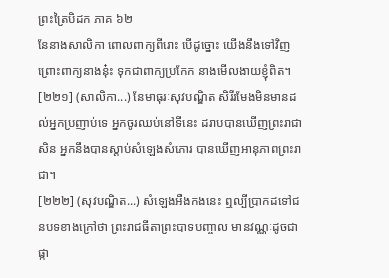ព្រះត្រៃបិដក ភាគ ៦២
នែនាងសាលិកា ពោលពាក្យពីរោះ បើដូច្នោះ យើងនឹងទៅវិញ ព្រោះពាក្យនាងនុ៎ះ ទុកជាពាក្យប្រកែក នាងមើលងាយខ្ញុំពិត។
[២២១] (សាលិកា...) នែមាធុរៈសុវបណ្ឌិត សិរីរមែងមិនមានដល់អ្នកប្រញាប់ទេ អ្នកចូរឈប់នៅទីនេះ ដរាបបានឃើញព្រះរាជាសិន អ្នកនឹងបានស្តាប់សំឡេងសំភោរ បានឃើញអានុភាពព្រះរាជា។
[២២២] (សុវបណ្ឌិត...) សំឡេងអឺងកងនេះ ឮល្បីប្រាកដទៅជនបទខាងក្រៅថា ព្រះរាជធីតាព្រះបាទបញ្ចាល មានវណ្ណៈដូចជាផ្កា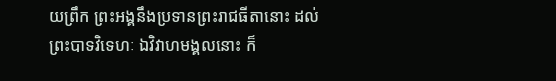យព្រឹក ព្រះអង្គនឹងប្រទានព្រះរាជធីតានោះ ដល់ព្រះបាទវិទេហៈ ឯវិវាហមង្គលនោះ ក៏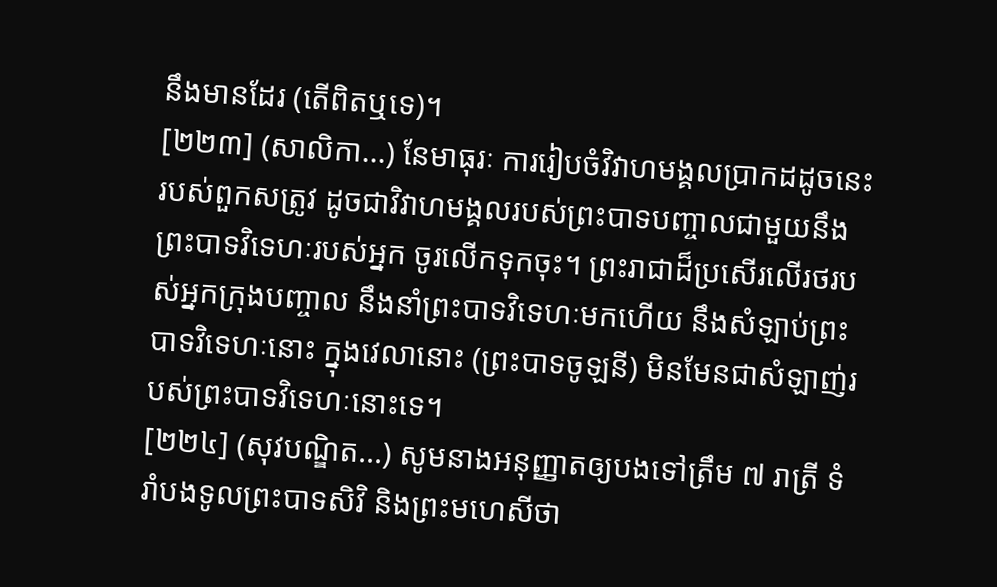នឹងមានដែរ (តើពិតឬទេ)។
[២២៣] (សាលិកា...) នែមាធុរៈ ការរៀបចំវិវាហមង្គលប្រាកដដូចនេះរបស់ពួកសត្រូវ ដូចជាវិវាហមង្គលរបស់ព្រះបាទបញ្ចាលជាមួយនឹងព្រះបាទវិទេហៈរបស់អ្នក ចូរលើកទុកចុះ។ ព្រះរាជាដ៏ប្រសើរលើរថរបស់អ្នកក្រុងបញ្ចាល នឹងនាំព្រះបាទវិទេហៈមកហើយ នឹងសំឡាប់ព្រះបាទវិទេហៈនោះ ក្នុងវេលានោះ (ព្រះបាទចូឡនី) មិនមែនជាសំឡាញ់របស់ព្រះបាទវិទេហៈនោះទេ។
[២២៤] (សុវបណ្ឌិត...) សូមនាងអនុញ្ញាតឲ្យបងទៅត្រឹម ៧ រាត្រី ទំរាំបងទូលព្រះបាទសិវិ និងព្រះមហេសីថា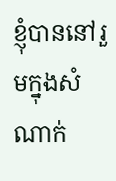ខ្ញុំបាននៅរួមក្នុងសំណាក់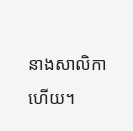នាងសាលិកាហើយ។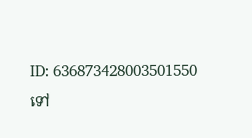ID: 636873428003501550
ទៅ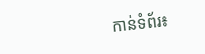កាន់ទំព័រ៖